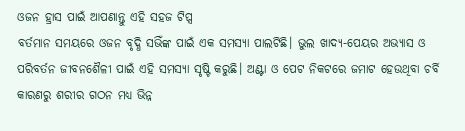ଓଜନ ହ୍ରାସ ପାଇଁ ଆପଣାନ୍ତୁ ଏହି ସହଜ ଟିପ୍ସ
ବର୍ତମାନ ସମୟରେ ଓଜନ ବୃଦ୍ଧି ସଭିଁଙ୍କ ପାଇଁ ଏକ ସମସ୍ୟା ପାଲଟିଛି। ଭୁଲ ଖାଦ୍ୟ-ପେୟର ଅଭ୍ୟାସ ଓ ପରିବର୍ତନ ଜୀବନଶୈଳୀ ପାଇଁ ଏହି ସମସ୍ୟା ସୃଷ୍ଟି କରୁଛି। ଅଣ୍ଟା ଓ ପେଟ ନିକଟରେ ଜମାଟ ହେଉଥିବା ଚର୍ବି କାରଣରୁ ଶରୀର ଗଠନ ମଧ୍ୟ ଭିନ୍ନ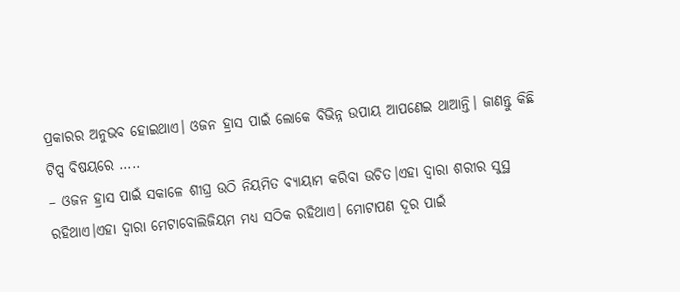ପ୍ରକାରର ଅନୁଭବ ହୋଇଥାଏ। ଓଜନ ହ୍ରାସ ପାଇଁ ଲୋକେ ବିଭିନ୍ନ ଉପାୟ ଆପଣେଇ ଥାଆନ୍ତି। ଜାଣନ୍ତୁ କିଛି ଟିପ୍ସ ବିଷୟରେ …..
– ଓଜନ ହ୍ରାସ ପାଇଁ ସକାଳେ ଶୀଘ୍ର ଉଠି ନିୟମିତ ବ୍ୟାୟାମ କରିବା ଉଚିତ।ଏହା ଦ୍ୱାରା ଶରୀର ସୁସ୍ଥ ରହିଥାଏ।ଏହା ଦ୍ୱାରା ମେଟାବୋଲିଜିୟମ ମଧ୍ୟ ସଠିକ ରହିଥାଏ। ମୋଟାପଣ ଦୂର ପାଇଁ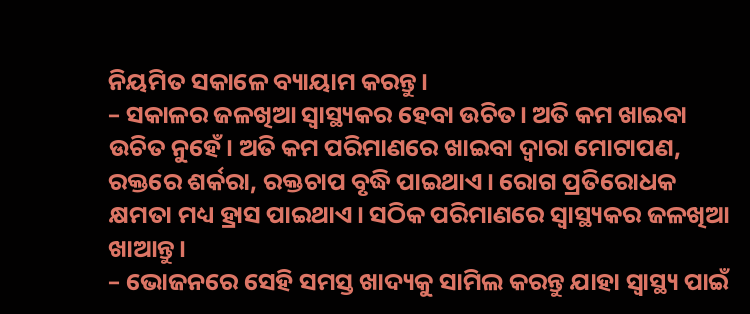ନିୟମିତ ସକାଳେ ବ୍ୟାୟାମ କରନ୍ତୁ।
– ସକାଳର ଜଳଖିଆ ସ୍ୱାସ୍ଥ୍ୟକର ହେବା ଉଚିତ। ଅତି କମ ଖାଇବା ଉଚିତ ନୁହେଁ। ଅତି କମ ପରିମାଣରେ ଖାଇବା ଦ୍ୱାରା ମୋଟାପଣ, ରକ୍ତରେ ଶର୍କରା, ରକ୍ତଚାପ ବୃଦ୍ଧି ପାଇଥାଏ। ରୋଗ ପ୍ରତିରୋଧକ କ୍ଷମତା ମଧ୍ୟ ହ୍ରାସ ପାଇଥାଏ। ସଠିକ ପରିମାଣରେ ସ୍ୱାସ୍ଥ୍ୟକର ଜଳଖିଆ ଖାଆନ୍ତୁ।
– ଭୋଜନରେ ସେହି ସମସ୍ତ ଖାଦ୍ୟକୁ ସାମିଲ କରନ୍ତୁ ଯାହା ସ୍ୱାସ୍ଥ୍ୟ ପାଇଁ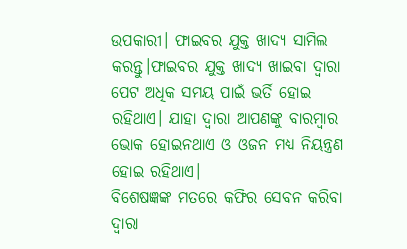ଉପକାରୀ। ଫାଇବର ଯୁକ୍ତ ଖାଦ୍ୟ ସାମିଲ କରନ୍ତୁ।ଫାଇବର ଯୁକ୍ତ ଖାଦ୍ୟ ଖାଇବା ଦ୍ୱାରା ପେଟ ଅଧିକ ସମୟ ପାଇଁ ଭର୍ତି ହୋଇ ରହିଥାଏ। ଯାହା ଦ୍ୱାରା ଆପଣଙ୍କୁ ବାରମ୍ବାର ଭୋକ ହୋଇନଥାଏ ଓ ଓଜନ ମଧ୍ୟ ନିୟନ୍ତ୍ରଣ ହୋଇ ରହିଥାଏ।
ବିଶେଷଜ୍ଞଙ୍କ ମତରେ କଫିର ସେବନ କରିବା ଦ୍ୱାରା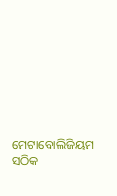ମେଟାବୋଲିଜିୟମ ସଠିକ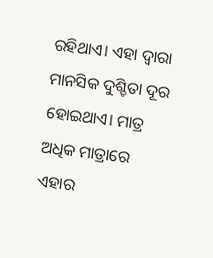ରହିଥାଏ। ଏହା ଦ୍ୱାରା ମାନସିକ ଦୁଶ୍ଚିତା ଦୂର ହୋଇଥାଏ। ମାତ୍ର ଅଧିକ ମାତ୍ରାରେ ଏହାର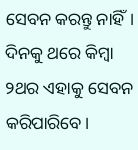ସେବନ କରନ୍ତୁ ନାହିଁ। ଦିନକୁ ଥରେ କିମ୍ବା ୨ଥର ଏହାକୁ ସେବନ କରିପାରିବେ।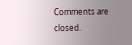Comments are closed.